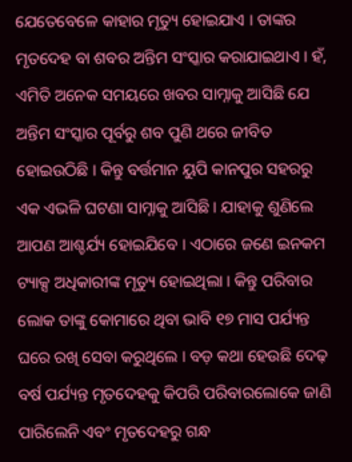ଯେତେବେଳେ କାହାର ମୃତ୍ୟୁ ହୋଇଯାଏ । ତାଙ୍କର ମୃତଦେହ ବା ଶବର ଅନ୍ତିମ ସଂସ୍କାର କରାଯାଇଥାଏ । ହଁ, ଏମିତି ଅନେକ ସମୟରେ ଖବର ସାମ୍ନାକୁ ଆସିଛି ଯେ ଅନ୍ତିମ ସଂସ୍କାର ପୂର୍ବରୁ ଶବ ପୁଣି ଥରେ ଜୀବିତ ହୋଇଉଠିଛି । କିନ୍ତୁ ବର୍ତ୍ତମାନ ୟୁପି କାନପୁର ସହରରୁ ଏକ ଏଭଳି ଘଟଣା ସାମ୍ନାକୁ ଆସିଛି । ଯାହାକୁ ଶୁଣିଲେ ଆପଣ ଆଶ୍ଚର୍ଯ୍ୟ ହୋଇଯିବେ । ଏଠାରେ ଜଣେ ଇନକମ ଟ୍ୟାକ୍ସ ଅଧିକାରୀଙ୍କ ମୃତ୍ୟୁ ହୋଇଥିଲା । କିନ୍ତୁ ପରିବାର ଲୋକ ତାଙ୍କୁ କୋମାରେ ଥିବା ଭାବି ୧୭ ମାସ ପର୍ଯ୍ୟନ୍ତ ଘରେ ରଖି ସେବା କରୁଥିଲେ । ବଡ଼ କଥା ହେଉଛି ଦେଢ଼ ବର୍ଷ ପର୍ଯ୍ୟନ୍ତ ମୃତଦେହକୁ କିପରି ପରିବାରଲୋକେ ଜାଣି ପାରିଲେନି ଏବଂ ମୃତଦେହରୁ ଗନ୍ଧ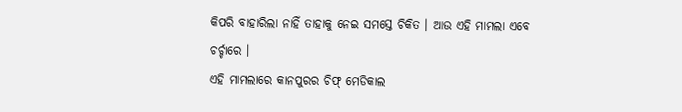କିପରି ବାହାରିଲା ନାହିଁ ତାହାକୁ ନେଇ ସମସ୍ତେ ଚିକିତ । ଆଉ ଏହି ମାମଲା ଏବେ ଚର୍ଚ୍ଚାରେ ।
ଏହି ମାମଲାରେ କାନପୁରର ଚିଫ୍ ମେଡିକାଲ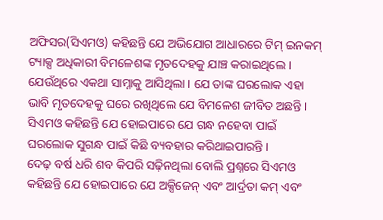ଅଫିସର(ସିଏମଓ) କହିଛନ୍ତି ଯେ ଅଭିଯୋଗ ଆଧାରରେ ଟିମ୍ ଇନକମ୍ ଟ୍ୟାକ୍ସ ଅଧିକାରୀ ବିମଳେଶଙ୍କ ମୃତଦେହକୁ ଯାଞ୍ଚ କରାଇଥିଲେ । ଯେଉଁଥିରେ ଏକଥା ସାମ୍ନାକୁ ଆସିଥିଲା । ଯେ ତାଙ୍କ ଘରଲୋକ ଏହା ଭାବି ମୃତଦେହକୁ ଘରେ ରଖିଥିଲେ ଯେ ବିମଳେଶ ଜୀବିତ ଅଛନ୍ତି । ସିଏମଓ କହିଛନ୍ତି ଯେ ହୋଇପାରେ ଯେ ଗନ୍ଧ ନହେବା ପାଇଁ ଘରଲୋକ ସୁଗନ୍ଧ ପାଇଁ କିଛି ବ୍ୟବହାର କରିଥାଇପାରନ୍ତି ।
ଦେଢ଼ ବର୍ଷ ଧରି ଶବ କିପରି ସଢ଼ିନଥିଲା ବୋଲି ପ୍ରଶ୍ନରେ ସିଏମଓ କହିଛନ୍ତି ଯେ ହୋଇପାରେ ଯେ ଅକ୍ସିଜେନ୍ ଏବଂ ଆର୍ଦ୍ରତା କମ୍ ଏବଂ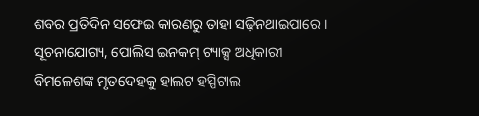ଶବର ପ୍ରତିଦିନ ସଫେଇ କାରଣରୁ ତାହା ସଢ଼ିନଥାଇପାରେ । ସୂଚନାଯୋଗ୍ୟ, ପୋଲିସ ଇନକମ୍ ଟ୍ୟାକ୍ସ ଅଧିକାରୀ ବିମଳେଶଙ୍କ ମୃତଦେହକୁ ହାଲଟ ହସ୍ପିଟାଲ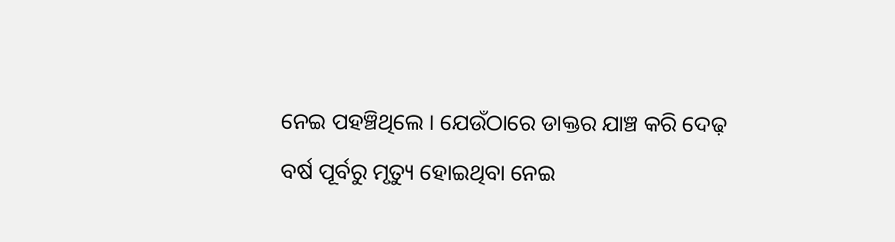ନେଇ ପହଞ୍ଚିଥିଲେ । ଯେଉଁଠାରେ ଡାକ୍ତର ଯାଞ୍ଚ କରି ଦେଢ଼ ବର୍ଷ ପୂର୍ବରୁ ମୃତ୍ୟୁ ହୋଇଥିବା ନେଇ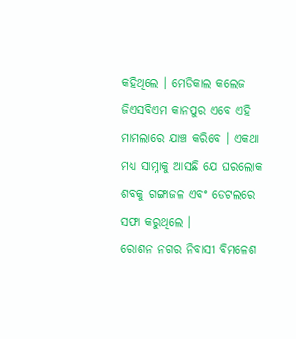କହିଥିଲେ । ମେଡିକାଲ କଲେଜ ଜିଏସବିଏମ କାନପୁର ଏବେ ଏହି ମାମଲାରେ ଯାଞ୍ଚ କରିବେ । ଏକଥା ମଧ୍ୟ ସାମ୍ନାକୁ ଆସଛି ଯେ ଘରଲୋକ ଶବକୁ ଗଙ୍ଗାଜଳ ଏବଂ ଡେଟଲରେ ସଫା କରୁଥିଲେ ।
ରୋଶନ ନଗର ନିବାସୀ ବିମଳେଶ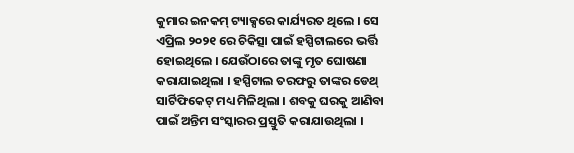କୁମାର ଇନକମ୍ ଟ୍ୟାକ୍ସରେ କାର୍ଯ୍ୟରତ ଥିଲେ । ସେ ଏପ୍ରିଲ ୨୦୨୧ ରେ ଚିକିତ୍ସା ପାଇଁ ହସ୍ପିଟାଲରେ ଭର୍ତ୍ତି ହୋଇଥିଲେ । ଯେଉଁଠାରେ ତାଙ୍କୁ ମୃତ ଘୋଷଣା କରାଯାଇଥିଲା । ହସ୍ପିଟାଲ ତରଫରୁ ତାଙ୍କର ଡେଥ୍ ସାର୍ଟିଫିକେଟ୍ ମଧ୍ୟ ମିଳିଥିଲା । ଶବକୁ ଘରକୁ ଆଣିବା ପାଇଁ ଅନ୍ତିମ ସଂସ୍କାରର ପ୍ରସ୍ତୁତି କରାଯାଉଥିଲା ।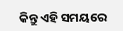କିନ୍ତୁ ଏହି ସମୟରେ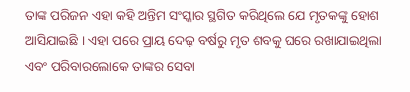ତାଙ୍କ ପରିଜନ ଏହା କହି ଅନ୍ତିମ ସଂସ୍କାର ସ୍ଥଗିତ କରିଥିଲେ ଯେ ମୃତକଙ୍କୁ ହୋଶ ଆସିଯାଇଛି । ଏହା ପରେ ପ୍ରାୟ ଦେଢ଼ ବର୍ଷରୁ ମୃତ ଶବକୁ ଘରେ ରଖାଯାଇଥିଲା ଏବଂ ପରିବାରଲୋକେ ତାଙ୍କର ସେବା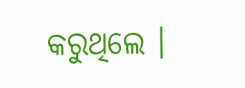କରୁଥିଲେ ।